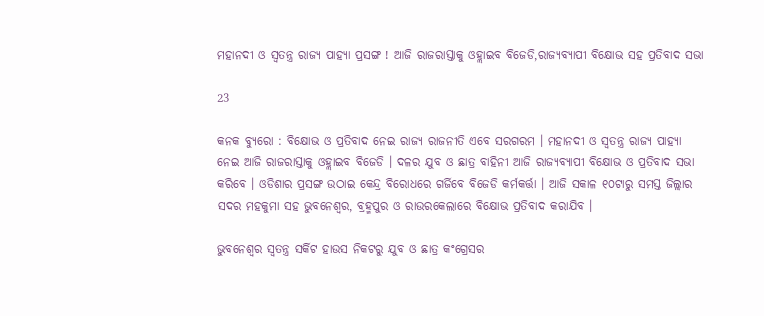ମହାନଦୀ ଓ ସ୍ୱତନ୍ତ୍ର ରାଜ୍ୟ ପାହ୍ୟା ପ୍ରସଙ୍ଗ ! ଆଜି ରାଜରାସ୍ତାକୁ ଓହ୍ଲାଇବ ବିଜେଡି,ରାଜ୍ୟବ୍ୟାପୀ ବିକ୍ଷୋଭ ସହ ପ୍ରତିବାଦ ସଭା

23

କନକ ବ୍ୟୁରୋ : ବିକ୍ଷୋଭ ଓ ପ୍ରତିବାଦ ନେଇ ରାଜ୍ୟ ରାଜନୀତି ଏବେ ସରଗରମ । ମହାନଦୀ ଓ ସ୍ୱତନ୍ତ୍ର ରାଜ୍ୟ ପାହ୍ୟା ନେଇ ଆଜି ରାଜରାସ୍ତାକୁ ଓହ୍ଲାଇବ ବିଜେଡି । ଦଳର ଯୁବ ଓ ଛାତ୍ର ବାହିନୀ ଆଜି ରାଜ୍ୟବ୍ୟାପୀ ବିକ୍ଷୋଭ ଓ ପ୍ରତିବାଦ ସଭା କରିବେ । ଓଡିଶାର ପ୍ରସଙ୍ଗ ଉଠାଇ କେନ୍ଦ୍ର ବିରୋଧରେ ଗର୍ଜିବେ ବିଜେଡି କର୍ମକର୍ତ୍ତା । ଆଜି ସକାଳ ୧୦ଟାରୁ ସମସ୍ତ ଜିଲ୍ଲାର ସଦର ମହକୁମା ସହ ଭୁବନେଶ୍ୱର, ବ୍ରହ୍ମପୁର ଓ ରାଉରକେଲାରେ ବିକ୍ଷୋଭ ପ୍ରତିବାଦ କରାଯିବ ।

ଭୁବନେଶ୍ୱର ସ୍ୱତନ୍ତ୍ର ସର୍କିଟ ହାଉସ ନିକଟରୁ ଯୁବ ଓ ଛାତ୍ର କଂଗ୍ରେସର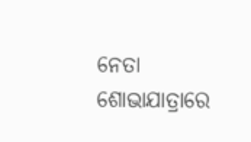ନେତା ଶୋଭାଯାତ୍ରାରେ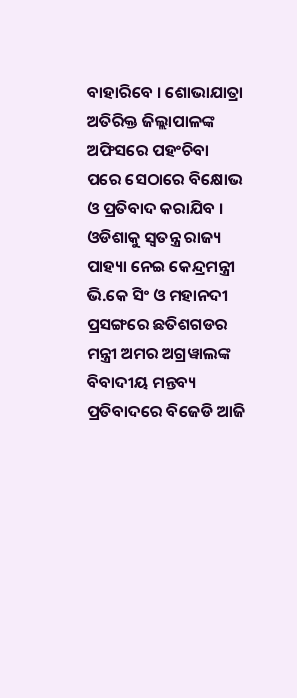ବାହାରିବେ । ଶୋଭାଯାତ୍ରା ଅତିରିକ୍ତ ଜିଲ୍ଲାପାଳଙ୍କ ଅଫିସରେ ପହଂଚିବା ପରେ ସେଠାରେ ବିକ୍ଷୋଭ ଓ ପ୍ରତିବାଦ କରାଯିବ । ଓଡିଶାକୁ ସ୍ୱତନ୍ତ୍ର ରାଜ୍ୟ ପାହ୍ୟା ନେଇ କେନ୍ଦ୍ରମନ୍ତ୍ରୀ ଭି.କେ ସିଂ ଓ ମହାନଦୀ ପ୍ରସଙ୍ଗରେ ଛତିଶଗଡର ମନ୍ତ୍ରୀ ଅମର ଅଗ୍ରୱାଲଙ୍କ ବିବାଦୀୟ ମନ୍ତବ୍ୟ ପ୍ରତିବାଦରେ ବିଜେଡି ଆଜି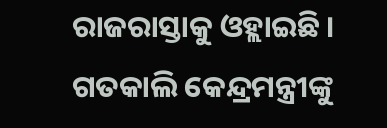ରାଜରାସ୍ତାକୁ ଓହ୍ଲାଇଛି । ଗତକାଲି କେନ୍ଦ୍ରମନ୍ତ୍ରୀଙ୍କୁ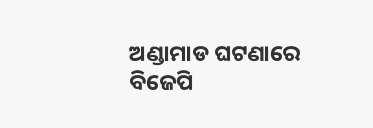ଅଣ୍ଡାମାଡ ଘଟଣାରେ ବିଜେପି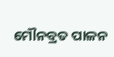ମୌନବ୍ରତ ପାଳନ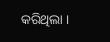କରିଥିଲା ।